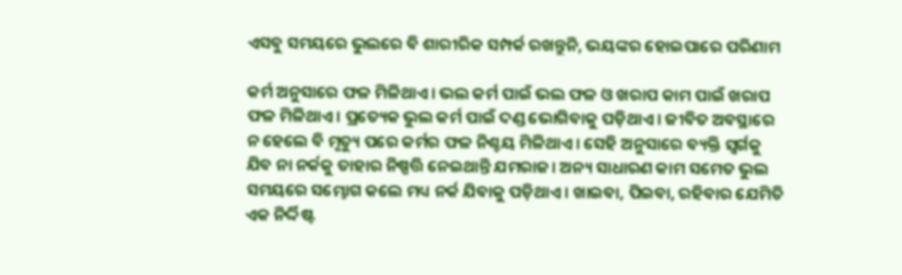ଏସବୁ ସମୟରେ ଭୁଲରେ ବି ଶାରୀରିକ ସମ୍ପର୍କ ରଖନ୍ତୁନି, ଭୟଙ୍କର ହୋଇପାରେ ପରିଣାମ

କର୍ମ ଅନୁସାରେ ଫଳ ମିଳିଥାଏ। ଭଲ କର୍ମ ପାଇଁ ଭଲ ଫଳ ଓ ଖରାପ କାମ ପାଇଁ ଖରାପ ଫଳ ମିଳିଥାଏ। ପ୍ରତ୍ୟେକ ଭୁଲ କର୍ମ ପାଇଁ ଦଣ୍ଡ ଭୋଗିବାକୁ ପଡ଼ିଥାଏ। ଜୀବିତ ଅବସ୍ଥାରେ ନ ହେଲେ ବି ମୃତ୍ୟୁ ପରେ କର୍ମର ଫଳ ନିଶ୍ଚୟ ମିଳିଥାଏ। ସେହି ଅନୁସାରେ ବ୍ୟକ୍ତି ସ୍ୱର୍ଗକୁ ଯିବ ନା ନର୍କକୁ ତାହାର ନିଷ୍ପତ୍ତି ନେଇଥାନ୍ତି ଯମରାଜ। ଅନ୍ୟ ସାଧାରଣ କାମ ସମେତ ଭୁଲ ସମୟରେ ସମ୍ଭୋଗ କଲେ ମଧ୍ୟ ନର୍କ ଯିବାକୁ ପଡ଼ିଥାଏ। ଖାଇବା, ପିଇବା, ରହିବାର ଯେମିତି ଏକ ନିର୍ଦ୍ଦିଷ୍ଟ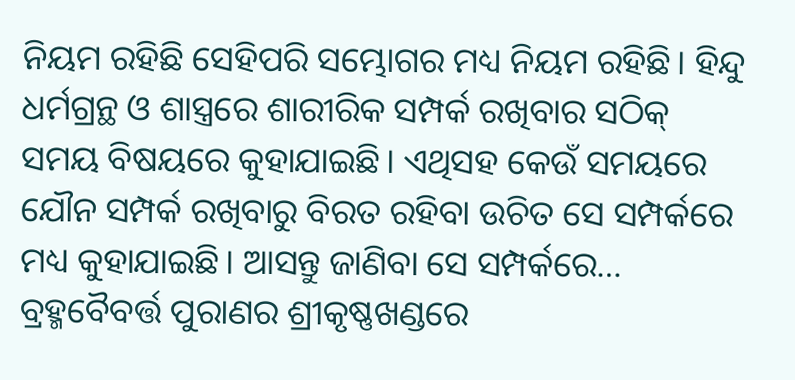ନିୟମ ରହିଛି ସେହିପରି ସମ୍ଭୋଗର ମଧ୍ୟ ନିୟମ ରହିଛି। ହିନ୍ଦୁ ଧର୍ମଗ୍ରନ୍ଥ ଓ ଶାସ୍ତ୍ରରେ ଶାରୀରିକ ସମ୍ପର୍କ ରଖିବାର ସଠିକ୍ ସମୟ ବିଷୟରେ କୁହାଯାଇଛି। ଏଥିସହ କେଉଁ ସମୟରେ ଯୌନ ସମ୍ପର୍କ ରଖିବାରୁ ବିରତ ରହିବା ଉଚିତ ସେ ସମ୍ପର୍କରେ ମଧ୍ୟ କୁହାଯାଇଛି। ଆସନ୍ତୁ ଜାଣିବା ସେ ସମ୍ପର୍କରେ…
ବ୍ରହ୍ମବୈବର୍ତ୍ତ ପୁରାଣର ଶ୍ରୀକୃଷ୍ଣଖଣ୍ଡରେ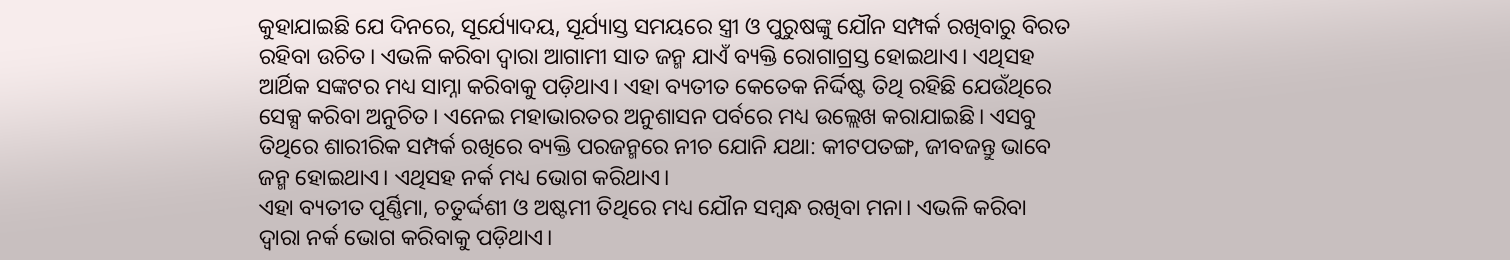କୁହାଯାଇଛି ଯେ ଦିନରେ, ସୂର୍ଯ୍ୟୋଦୟ, ସୂର୍ଯ୍ୟାସ୍ତ ସମୟରେ ସ୍ତ୍ରୀ ଓ ପୁରୁଷଙ୍କୁ ଯୌନ ସମ୍ପର୍କ ରଖିବାରୁ ବିରତ ରହିବା ଉଚିତ। ଏଭଳି କରିବା ଦ୍ୱାରା ଆଗାମୀ ସାତ ଜନ୍ମ ଯାଏଁ ବ୍ୟକ୍ତି ରୋଗାଗ୍ରସ୍ତ ହୋଇଥାଏ। ଏଥିସହ ଆର୍ଥିକ ସଙ୍କଟର ମଧ୍ୟ ସାମ୍ନା କରିବାକୁ ପଡ଼ିଥାଏ। ଏହା ବ୍ୟତୀତ କେତେକ ନିର୍ଦ୍ଦିଷ୍ଟ ତିଥି ରହିଛି ଯେଉଁଥିରେ ସେକ୍ସ କରିବା ଅନୁଚିତ। ଏନେଇ ମହାଭାରତର ଅନୁଶାସନ ପର୍ବରେ ମଧ୍ୟ ଉଲ୍ଲେଖ କରାଯାଇଛି। ଏସବୁ ତିଥିରେ ଶାରୀରିକ ସମ୍ପର୍କ ରଖିରେ ବ୍ୟକ୍ତି ପରଜନ୍ମରେ ନୀଚ ଯୋନି ଯଥା: କୀଟପତଙ୍ଗ, ଜୀବଜନ୍ତୁ ଭାବେ ଜନ୍ମ ହୋଇଥାଏ। ଏଥିସହ ନର୍କ ମଧ୍ୟ ଭୋଗ କରିଥାଏ।
ଏହା ବ୍ୟତୀତ ପୂର୍ଣ୍ଣିମା, ଚତୁର୍ଦ୍ଦଶୀ ଓ ଅଷ୍ଟମୀ ତିଥିରେ ମଧ୍ୟ ଯୌନ ସମ୍ବନ୍ଧ ରଖିବା ମନା। ଏଭଳି କରିବା ଦ୍ୱାରା ନର୍କ ଭୋଗ କରିବାକୁ ପଡ଼ିଥାଏ।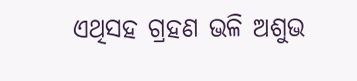ଏଥିସହ ଗ୍ରହଣ ଭଳି ଅଶୁଭ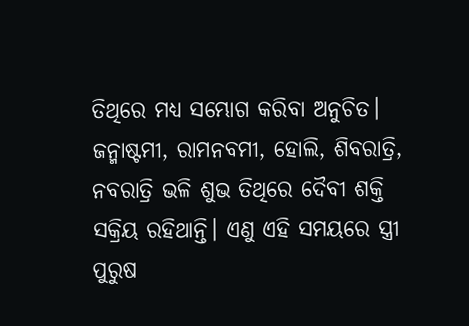ତିଥିରେ ମଧ୍ୟ ସମ୍ଭୋଗ କରିବା ଅନୁଚିତ। ଜନ୍ମାଷ୍ଟମୀ, ରାମନବମୀ, ହୋଲି, ଶିବରାତ୍ରି, ନବରାତ୍ରି ଭଳି ଶୁଭ ତିଥିରେ ଦୈବୀ ଶକ୍ତି ସକ୍ରିୟ ରହିଥାନ୍ତି। ଏଣୁ ଏହି ସମୟରେ ସ୍ତ୍ରୀ ପୁରୁଷ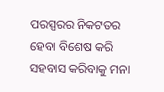ପରସ୍ପରର ନିକଟତର ହେବା ବିଶେଷ କରି ସହବାସ କରିବାକୁ ମନା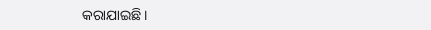କରାଯାଇଛି।